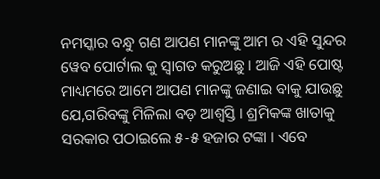ନମସ୍କାର ବନ୍ଧୁ ଗଣ ଆପଣ ମାନଙ୍କୁ ଆମ ର ଏହି ସୁନ୍ଦର ୱେବ ପୋର୍ଟାଲ କୁ ସ୍ୱାଗତ କରୁଅଛୁ । ଆଜି ଏହି ପୋଷ୍ଟ ମାଧ୍ୟମରେ ଆମେ ଆପଣ ମାନଙ୍କୁ ଜଣାଇ ବାକୁ ଯାଉଛୁ ଯେ,ଗରିବଙ୍କୁ ମିଳିଲା ବଡ଼ ଆଶ୍ୱସ୍ତି । ଶ୍ରମିକଙ୍କ ଖାତାକୁ ସରକାର ପଠାଇଲେ ୫-୫ ହଜାର ଟଙ୍କା । ଏବେ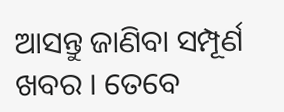ଆସନ୍ତୁ ଜାଣିବା ସମ୍ପୂର୍ଣ ଖବର । ତେବେ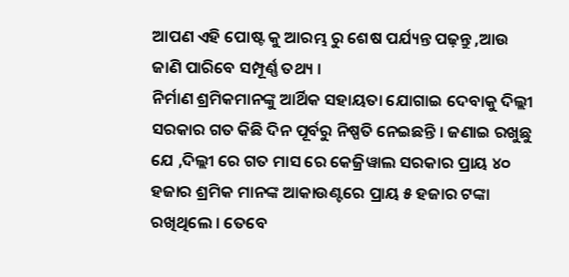ଆପଣ ଏହି ପୋଷ୍ଟ କୁ ଆରମ୍ଭ ରୁ ଶେଷ ପର୍ଯ୍ୟନ୍ତ ପଢ଼ନ୍ତୁ ,ଆଉ ଜାଣି ପାରିବେ ସମ୍ପୂର୍ଣ୍ଣ ତଥ୍ୟ ।
ନିର୍ମାଣ ଶ୍ରମିକମାନଙ୍କୁ ଆର୍ଥିକ ସହାୟତା ଯୋଗାଇ ଦେବାକୁ ଦିଲ୍ଲୀ ସରକାର ଗତ କିଛି ଦିନ ପୂର୍ବରୁ ନିଷ୍ପତି ନେଇଛନ୍ତି । ଜଣାଇ ରଖୁଛୁ ଯେ ,ଦିଲ୍ଲୀ ରେ ଗତ ମାସ ରେ କେଜ୍ରିୱାଲ ସରକାର ପ୍ରାୟ ୪୦ ହଜାର ଶ୍ରମିକ ମାନଙ୍କ ଆକାଉଣ୍ଟରେ ପ୍ରାୟ ୫ ହଜାର ଟଙ୍କା ରଖିଥିଲେ । ତେବେ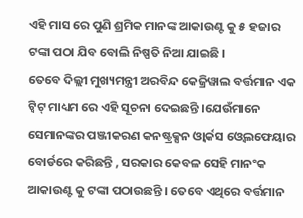ଏହି ମାସ ରେ ପୁଣି ଶ୍ରମିକ ମାନଙ୍କ ଆକାଉଣ୍ଟ କୁ ୫ ହଜାର ଟଙ୍କା ପଠା ଯିବ ବୋଲି ନିଷ୍ପତି ନିଆ ଯାଇଛି ।
ତେବେ ଦିଲ୍ଲୀ ମୁଖ୍ୟମନ୍ତ୍ରୀ ଅରବିନ୍ଦ କେଜ୍ରିୱାଲ ବର୍ତ୍ତମାନ ଏକ ଟ୍ୱିଟ୍ ମାଧ୍ୟମ ରେ ଏହି ସୂଚନା ଦେଇଛନ୍ତି ।ଯେଉଁମାନେ ସେମାନଙ୍କର ପଞ୍ଜୀକରଣ କନଷ୍ଟ୍ରକ୍ସନ ଓ୍ବାର୍କସ ଓ୍ବେଲଫେୟାର ବୋର୍ଡରେ କରିଛନ୍ତି , ସରକାର କେବଳ ସେହି ମାନଂକ ଆକାଉଣ୍ଟ କୁ ଟଙ୍କା ପଠାଉଛନ୍ତି । ତେବେ ଏଥିରେ ବର୍ତ୍ତମାନ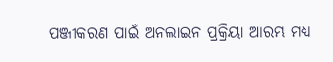ପଞ୍ଜୀକରଣ ପାଇଁ ଅନଲାଇନ ପ୍ରକ୍ରିୟା ଆରମ୍ଭ ମଧ୍ୟ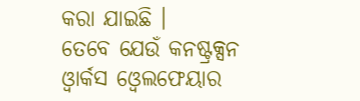କରା ଯାଇଛି ।
ତେବେ ଯେଉଁ କନଷ୍ଟ୍ରକ୍ସନ ଓ୍ବାର୍କସ ଓ୍ବେଲଫେୟାର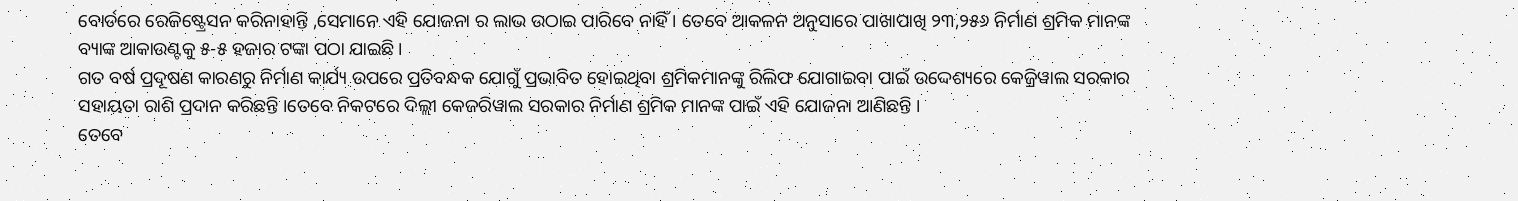ବୋର୍ଡରେ ରେଜିଷ୍ଟ୍ରେସନ କରିନାହାନ୍ତି ,ସେମାନେ ଏହି ଯୋଜନା ର ଲାଭ ଉଠାଇ ପାରିବେ ନାହିଁ । ତେବେ ଆକଳନ ଅନୁସାରେ ପାଖାପାଖି ୨୩,୨୫୬ ନିର୍ମାଣ ଶ୍ରମିକ ମାନଙ୍କ ବ୍ୟାଙ୍କ ଆକାଉଣ୍ଟକୁ ୫-୫ ହଜାର ଟଙ୍କା ପଠା ଯାଇଛି।
ଗତ ବର୍ଷ ପ୍ରଦୂଷଣ କାରଣରୁ ନିର୍ମାଣ କାର୍ଯ୍ୟ ଉପରେ ପ୍ରତିବନ୍ଧକ ଯୋଗୁଁ ପ୍ରଭାବିତ ହୋଇଥିବା ଶ୍ରମିକମାନଙ୍କୁ ରିଲିଫ ଯୋଗାଇବା ପାଇଁ ଉଦ୍ଦେଶ୍ୟରେ କେଜ୍ରିୱାଲ ସରକାର ସହାୟତା ରାଶି ପ୍ରଦାନ କରିଛନ୍ତି ।ତେବେ ନିକଟରେ ଦିଲ୍ଲୀ କେଜରିୱାଲ ସରକାର ନିର୍ମାଣ ଶ୍ରମିକ ମାନଙ୍କ ପାଇଁ ଏହି ଯୋଜନା ଆଣିଛନ୍ତି ।
ତେବେ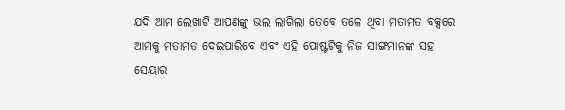ଯଦି ଆମ ଲେଖାଟି ଆପଣଙ୍କୁ ଭଲ ଲାଗିଲା ତେବେ ତଳେ ଥିବା ମତାମତ ବକ୍ସରେ ଆମକୁ ମତାମତ ଦେଇପାରିବେ ଏବଂ ଏହି ପୋଷ୍ଟଟିକୁ ନିଜ ସାଙ୍ଗମାନଙ୍କ ସହ ସେୟାର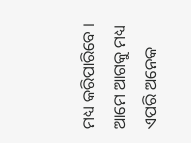ମଧ୍ୟ କରିପାରିବେ । ଆମେ ଆଗକୁ ମଧ୍ୟ ଏପରି ଅନେକ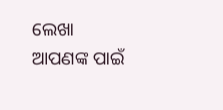ଲେଖା ଆପଣଙ୍କ ପାଇଁ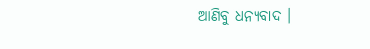ଆଣିବୁ ଧନ୍ୟବାଦ ।